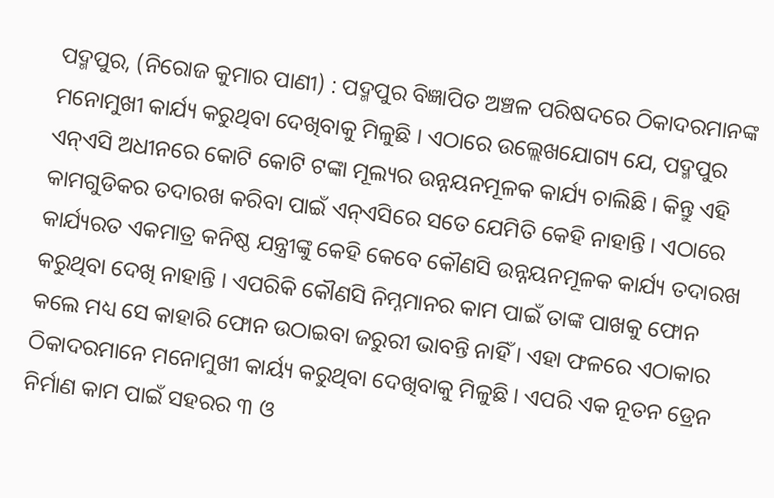ପଦ୍ମପୁର, (ନିରୋଜ କୁମାର ପାଣୀ) : ପଦ୍ମପୁର ବିଜ୍ଞାପିତ ଅଞ୍ଚଳ ପରିଷଦରେ ଠିକାଦରମାନଙ୍କ ମନୋମୁଖୀ କାର୍ଯ୍ୟ କରୁଥିବା ଦେଖିବାକୁ ମିଳୁଛି । ଏଠାରେ ଉଲ୍ଲେଖଯୋଗ୍ୟ ଯେ, ପଦ୍ମପୁର ଏନ୍ଏସି ଅଧୀନରେ କୋଟି କୋଟି ଟଙ୍କା ମୂଲ୍ୟର ଉନ୍ନୟନମୂଳକ କାର୍ଯ୍ୟ ଚାଲିଛି । କିନ୍ତୁ ଏହି କାମଗୁଡିକର ତଦାରଖ କରିବା ପାଇଁ ଏନ୍ଏସିରେ ସତେ ଯେମିତି କେହି ନାହାନ୍ତି । ଏଠାରେ କାର୍ଯ୍ୟରତ ଏକମାତ୍ର କନିଷ୍ଠ ଯନ୍ତ୍ରୀଙ୍କୁ କେହି କେବେ କୌଣସି ଉନ୍ନୟନମୂଳକ କାର୍ଯ୍ୟ ତଦାରଖ କରୁଥିବା ଦେଖି ନାହାନ୍ତି । ଏପରିକି କୌଣସି ନିମ୍ନମାନର କାମ ପାଇଁ ତାଙ୍କ ପାଖକୁ ଫୋନ କଲେ ମଧ୍ୟ ସେ କାହାରି ଫୋନ ଉଠାଇବା ଜରୁରୀ ଭାବନ୍ତି ନାହିଁ । ଏହା ଫଳରେ ଏଠାକାର ଠିକାଦରମାନେ ମନୋମୁଖୀ କାର୍ୟ୍ୟ କରୁଥିବା ଦେଖିବାକୁ ମିଳୁଛି । ଏପରି ଏକ ନୂତନ ଡ୍ରେନ ନିର୍ମାଣ କାମ ପାଇଁ ସହରର ୩ ଓ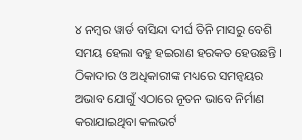୪ ନମ୍ବର ୱାର୍ଡ ବାସିନ୍ଦା ଦୀର୍ଘ ତିନି ମାସରୁ ବେଶି ସମୟ ହେଲା ବହୁ ହଇରାଣ ହରକତ ହେଉଛନ୍ତି । ଠିକାଦାର ଓ ଅଧିକାରୀଙ୍କ ମଧ୍ୟରେ ସମନ୍ଵୟର ଅଭାବ ଯୋଗୁଁ ଏଠାରେ ନୂତନ ଭାବେ ନିର୍ମାଣ କରାଯାଇଥିବା କଲଭର୍ଟ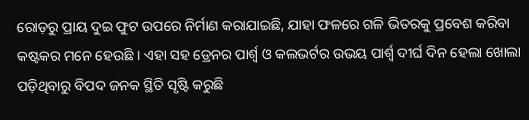ରୋଡ଼ରୁ ପ୍ରାୟ ଦୁଇ ଫୁଟ ଉପରେ ନିର୍ମାଣ କରାଯାଇଛି, ଯାହା ଫଳରେ ଗଳି ଭିତରକୁ ପ୍ରବେଶ କରିବା କଷ୍ଟକର ମନେ ହେଉଛି । ଏହା ସହ ଡ୍ରେନର ପାର୍ଶ୍ୱ ଓ କଲଭର୍ଟର ଉଭୟ ପାର୍ଶ୍ଵ ଦୀର୍ଘ ଦିନ ହେଲା ଖୋଲା ପଡ଼ିଥିବାରୁ ବିପଦ ଜନକ ସ୍ଥିତି ସୃଷ୍ଟି କରୁଛି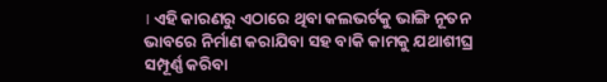। ଏହି କାରଣରୁ ଏଠାରେ ଥିବା କଲଭର୍ଟକୁ ଭାଙ୍ଗି ନୂତନ ଭାବରେ ନିର୍ମାଣ କରାଯିବା ସହ ବାକି କାମକୁ ଯଥାଶୀଘ୍ର ସମ୍ପୂର୍ଣ୍ଣ କରିବା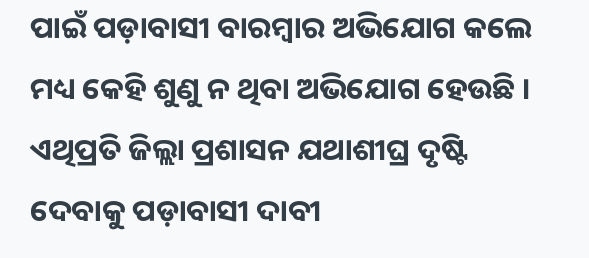ପାଇଁ ପଡ଼ାବାସୀ ବାରମ୍ବାର ଅଭିଯୋଗ କଲେ ମଧ୍ୟ କେହି ଶୁଣୁ ନ ଥିବା ଅଭିଯୋଗ ହେଉଛି । ଏଥିପ୍ରତି ଜିଲ୍ଲା ପ୍ରଶାସନ ଯଥାଶୀଘ୍ର ଦୃଷ୍ଟି ଦେବାକୁ ପଡ଼ାବାସୀ ଦାବୀ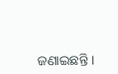ଜଣାଇଛନ୍ତି ।